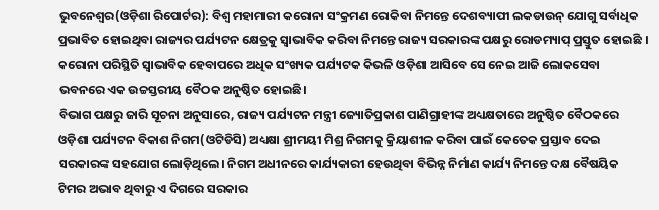ଭୁବନେଶ୍ୱର(ଓଡ଼ିଶା ରିପୋର୍ଟର): ବିଶ୍ୱ ମହାମାରୀ କରୋନା ସଂକ୍ରମଣ ରୋକିବା ନିମନ୍ତେ ଦେଶବ୍ୟାପୀ ଲକଡାଉନ୍ ଯୋଗୁ ସର୍ବାଧିକ ପ୍ରଭାବିତ ହୋଇଥିବା ରାଜ୍ୟର ପର୍ଯ୍ୟଟନ କ୍ଷେତ୍ରକୁ ସ୍ୱାଭାବିକ କରିବା ନିମନ୍ତେ ରାଜ୍ୟ ସରକାରଙ୍କ ପକ୍ଷରୁ ରୋଡମ୍ୟାପ୍ ପ୍ରସ୍ତୁତ ହୋଇଛି । କରୋନା ପରିସ୍ଥିତି ସ୍ୱାଭାବିକ ହେବାପରେ ଅଧିକ ସଂଖ୍ୟକ ପର୍ଯ୍ୟଟକ କିଭଳି ଓଡ଼ିଶା ଆସିବେ ସେ ନେଇ ଆଜି ଲୋକସେବା ଭବନରେ ଏକ ଉଚ୍ଚସ୍ତରୀୟ ବୈଠକ ଅନୁଷ୍ଠିତ ହୋଇଛି।
ବିଭାଗ ପକ୍ଷରୁ ଜାରି ସୂଚନା ଅନୁସାରେ, ରାଜ୍ୟ ପର୍ଯ୍ୟଟନ ମନ୍ତ୍ରୀ ଜ୍ୟୋତିପ୍ରକାଶ ପାଣିଗ୍ରାହୀଙ୍କ ଅଧ୍ୟକ୍ଷତାରେ ଅନୁଷ୍ଠିତ ବୈଠକରେ ଓଡ଼ିଶା ପର୍ଯ୍ୟଟନ ବିକାଶ ନିଗମ(ଓଟିଡିସି) ଅଧ୍ୟକ୍ଷା ଶ୍ରୀମୟୀ ମିଶ୍ର ନିଗମକୁ କ୍ରିୟାଶୀଳ କରିବା ପାଇଁ କେତେକ ପ୍ରସ୍ତାବ ଦେଇ ସରକାରଙ୍କ ସହଯୋଗ ଲୋଡ଼ିଥିଲେ। ନିଗମ ଅଧୀନରେ କାର୍ଯ୍ୟକାରୀ ହେଉଥିବା ବିଭିନ୍ନ ନିର୍ମାଣ କାର୍ଯ୍ୟ ନିମନ୍ତେ ଦକ୍ଷ ବୈଷୟିକ ଟିମର ଅଭାବ ଥିବାରୁ ଏ ଦିଗରେ ସରକାର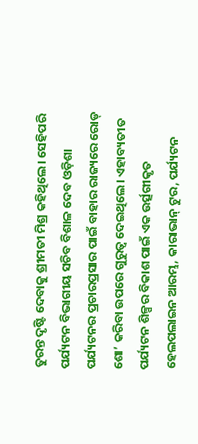ତୁରନ୍ତ ଦୃଷ୍ଟି ଦେବାକୁ ଶ୍ରୀମତୀ ମିଶ୍ର କହିଥିଲେ। ସେହିପରି ପର୍ଯ୍ୟଟନ ବିଭାଗୀୟ ସଚିବ ବିଶାଳ ଦେବ ଓଡ଼ିଶା ପର୍ଯ୍ୟଟନର ପ୍ରଚାରପ୍ରସାର ପାଇଁ ବାହାର ରାଜ୍ୟରେ ରୋଡ୍ ଶୋ’ କରିବା ଉପରେ ଗୁରୁତ୍ୱ ଦେଇଥିଲେ। ଏହାବ୍ୟତୀତ ପର୍ଯ୍ୟଟନ ଶିଳ୍ପର ବିକାଶ ପାଇଁ ଏକ ଉର୍ତ୍ସଗୀକୃତ ହେଲପଲାଇନ ଆରମ୍ଭ, କାରାଭାନ୍ ଟୁର, ପର୍ଯ୍ୟଟନ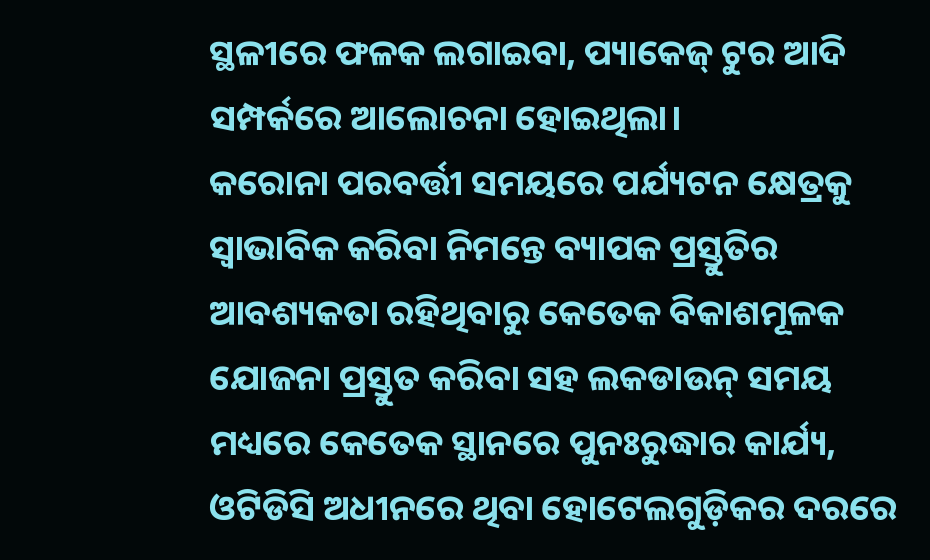ସ୍ଥଳୀରେ ଫଳକ ଲଗାଇବା, ପ୍ୟାକେଜ୍ ଟୁର ଆଦି ସମ୍ପର୍କରେ ଆଲୋଚନା ହୋଇଥିଲା।
କରୋନା ପରବର୍ତ୍ତୀ ସମୟରେ ପର୍ଯ୍ୟଟନ କ୍ଷେତ୍ରକୁ ସ୍ୱାଭାବିକ କରିବା ନିମନ୍ତେ ବ୍ୟାପକ ପ୍ରସ୍ତୁତିର ଆବଶ୍ୟକତା ରହିଥିବାରୁ କେତେକ ବିକାଶମୂଳକ ଯୋଜନା ପ୍ରସ୍ତୁତ କରିବା ସହ ଲକଡାଉନ୍ ସମୟ ମଧ୍ୟରେ କେତେକ ସ୍ଥାନରେ ପୁନଃରୁଦ୍ଧାର କାର୍ଯ୍ୟ, ଓଟିଡିସି ଅଧୀନରେ ଥିବା ହୋଟେଲଗୁଡ଼ିକର ଦରରେ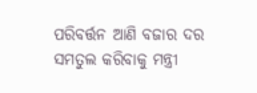ପରିବର୍ତ୍ତନ ଆଣି ବଜାର ଦର ସମତୁଲ କରିବାକୁ ମନ୍ତ୍ରୀ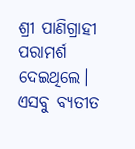ଶ୍ରୀ ପାଣିଗ୍ରାହୀ ପରାମର୍ଶ ଦେଇଥିଲେ। ଏସବୁ ବ୍ୟତୀତ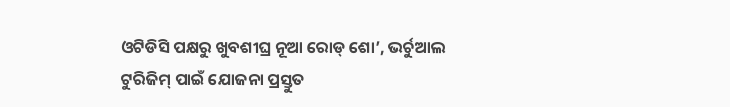ଓଟିଡିସି ପକ୍ଷରୁ ଖୁବଶୀଘ୍ର ନୂଆ ରୋଡ୍ ଶୋ’, ଭର୍ଚୁଆଲ ଟୁରିଜିମ୍ ପାଇଁ ଯୋଜନା ପ୍ରସ୍ତୁତ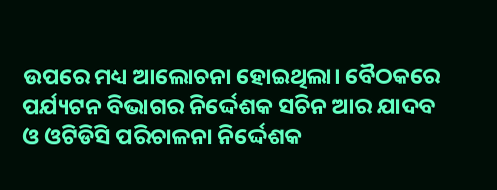ଉପରେ ମଧ୍ୟ ଆଲୋଚନା ହୋଇଥିଲା। ବୈଠକରେ ପର୍ଯ୍ୟଟନ ବିଭାଗର ନିର୍ଦ୍ଦେଶକ ସଚିନ ଆର ଯାଦବ ଓ ଓଟିଡିସି ପରିଚାଳନା ନିର୍ଦ୍ଦେଶକ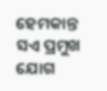ହେମକାନ୍ତ ସଏ ପ୍ରମୁଖ ଯୋଗ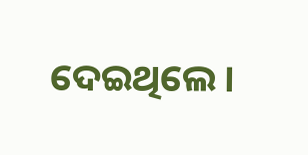ଦେଇଥିଲେ।